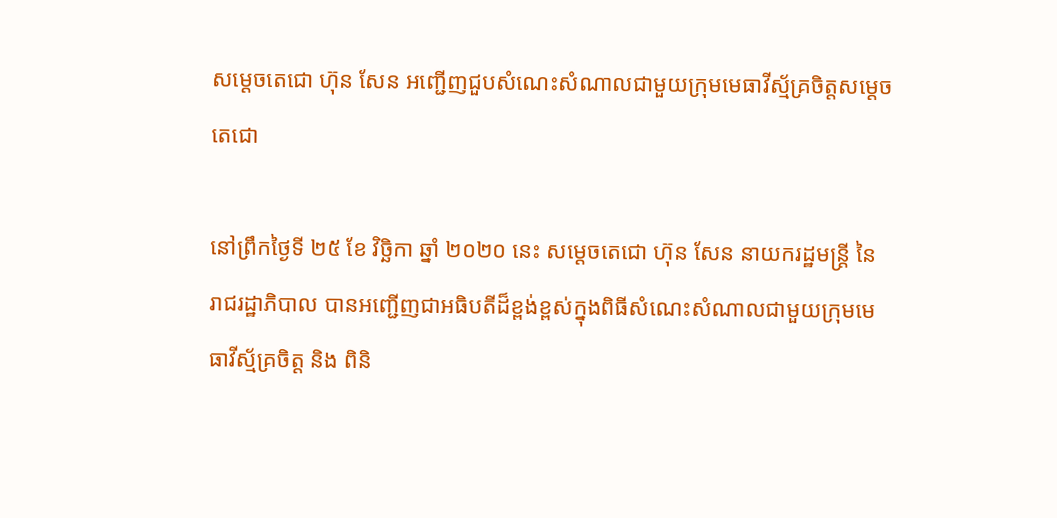សម្ដេចតេជោ ហ៊ុន សែន អញ្ជើញជួបសំណេះសំណាលជាមួយក្រុមមេធាវីស្ម័គ្រចិត្តសម្ដេចតេជោ

នៅព្រឹកថ្ងៃទី ២៥ ខែ វិច្ឆិកា ឆ្នាំ ២០២០ នេះ សម្ដេចតេជោ ហ៊ុន សែន នាយករដ្ឋមន្ត្រី នៃ រាជរដ្ឋាភិបាល បានអញ្ជើញជាអធិបតីដ៏ខ្ពង់ខ្ពស់ក្នុងពិធីសំណេះសំណាលជាមួយក្រុមមេធាវីស្ម័គ្រចិត្ត និង ពិនិ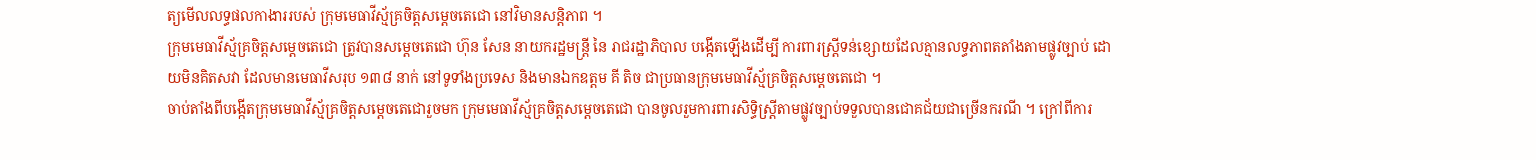ត្យមើលលទ្ធផលកាងាររបស់ ក្រុមមេធាវីស្ម័គ្រចិត្តសម្ដេចតេជោ នៅវិមានសន្តិភាព ។
ក្រុមមេធាវីស្ម័គ្រចិត្តសម្ដេចតេជោ ត្រូវបានសម្ដេចតេជោ ហ៊ុន សែន នាយករដ្ឋមន្ត្រី នៃ រាជរដ្ឋាភិបាល បង្កើតឡេីងដេីម្បី ការពារស្ត្រីទន់ខ្សោយដែលគ្មានលទ្ធភាពតតាំងតាមផ្លូវច្បាប់ ដោយមិនគិតសវា ដែលមានមេធាវីសរុប ១៣៨ នាក់ នៅទូទាំងប្រទេស និងមានឯកឧត្តម គី តិច ជាប្រធានក្រុមមេធាវីស្ម័គ្រចិត្តសម្ដេចតេជោ ។
ចាប់តាំងពីបង្កើតក្រុមមេធាវីស្ម័គ្រចិត្តសម្ដេចតេជោរួចមក ក្រុមមេធាវីស្ម័គ្រចិត្តសម្ដេចតេជោ បានចូលរួមការពារសិទ្ធិស្ត្រីតាមផ្លូវច្បាប់ទទួលបានជោគជ័យជាច្រើនករណី ។ ក្រៅពីការ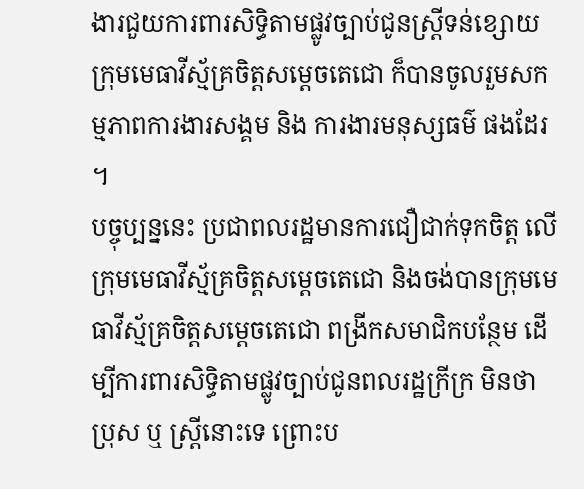ងារជួយការពារសិទ្ធិតាមផ្លូវច្បាប់ជូនស្ត្រីទន់ខ្សោយ ក្រុមមេធាវីស្ម័គ្រចិត្តសម្ដេចតេជោ ក៏បានចូលរួមសកម្មភាពការងារសង្គម និង ការងារមនុស្សធម៌ ផងដែរ ។
បច្ចុប្បន្ននេះ ប្រជាពលរដ្ឋមានការជឿជាក់ទុកចិត្ត លេីក្រុមមេធាវីស្ម័គ្រចិត្តសម្ដេចតេជោ និងចង់បានក្រុមមេធាវីស្ម័គ្រចិត្តសម្ដេចតេជោ ពង្រីកសមាជិកបន្ថែម ដើម្បីការពារសិទ្ធិតាមផ្លូវច្បាប់ជូនពលរដ្ឋក្រីក្រ មិនថាប្រុស ឬ ស្ត្រីនោះទេ ព្រោះប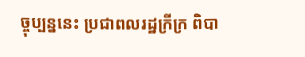ច្ចុប្បន្ននេះ ប្រជាពលរដ្ឋក្រីក្រ ពិបា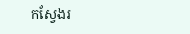កស្វែងរ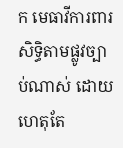ក មេធាវីការពារសិទ្ធិតាមផ្លូវច្បាប់ណាស់ ដោយហេតុតែ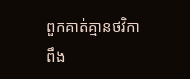ពួកគាត់គ្មានថវិកាពឹង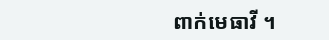ពាក់មេធាវី ។